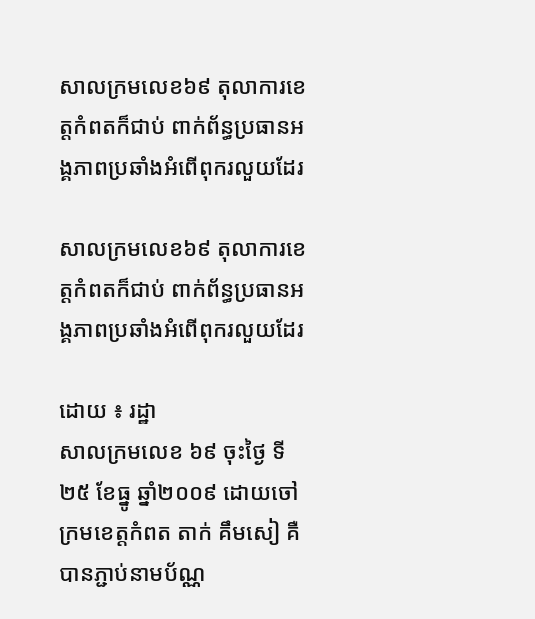សាលក្រមលេខ៦៩ តុលាការខេត្តកំពតក៏ជាប់ ពាក់ព័ន្ធប្រធានអង្គភាពប្រឆាំងអំពើពុករលួយដែរ

សាលក្រមលេខ៦៩ តុលាការខេត្តកំពតក៏ជាប់ ពាក់ព័ន្ធប្រធានអង្គភាពប្រឆាំងអំពើពុករលួយដែរ

ដោយ ៖ រដ្ឋា
សាលក្រមលេខ ៦៩ ចុះថ្ងៃ ទី ២៥ ខែធ្នូ ឆ្នាំ២០០៩ ដោយចៅ ក្រមខេត្តកំពត តាក់ គឹមសៀ គឺបានភ្ជាប់នាមប័ណ្ណ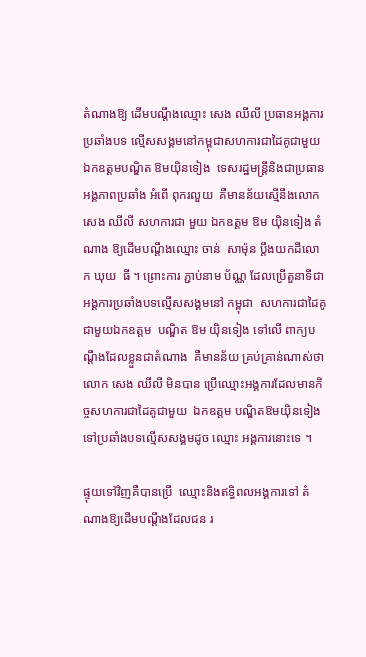តំណាងឱ្យ ដើមបណ្តឹងឈ្មោះ សេង ឈីលី ប្រធានអង្គការ  ប្រឆាំងបទ ល្មើសសង្គមនៅកម្ពុជាសហការជាដៃគូជាមួយ  ឯកឧត្តមបណ្ឌិត ឱមយ៉ិនទៀង  ទេសរដ្ឋមន្ត្រីនិងជាប្រធាន  អង្គភាពប្រឆាំង អំពើ ពុករលួយ  គឺមានន័យស្មើនឹងលោក សេង ឈីលី សហការជា មួយ ឯកឧត្តម ឱម យ៉ិនទៀង តំណាង ឱ្យដើមបណ្តឹងឈ្មោះ ចាន់  សាម៉ុន ប្តឹងយកដីលោក ឃុយ  ធី ។ ព្រោះការ ភ្ជាប់នាម ប័ណ្ណ ដែលប្រើតួនាទីជាអង្គការប្រឆាំងបទល្មើសសង្គមនៅ កម្ពុជា  សហការជាដៃគូជាមួយឯកឧត្តម  បណ្ឌិត ឱម យ៉ិនទៀង ទៅលើ ពាក្យបណ្តឹងដែលខ្លួនជាតំណាង  គឺមានន័យ គ្រប់គ្រាន់ណាស់ថា  លោក សេង ឈីលី មិនបាន ប្រើឈ្មោះអង្គការដែលមានកិច្ចសហការជាដៃគូជាមួយ  ឯកឧត្តម បណ្ឌិតឱមយ៉ិនទៀង  ទៅប្រឆាំងបទល្មើសសង្គមដូច ឈ្មោះ អង្គការនោះទេ ។

ផ្ទុយទៅវិញគឺបានប្រើ  ឈ្មោះនិងឥទ្ធិពលអង្គការទៅ តំណាងឱ្យដើមបណ្តឹងដែលជន រ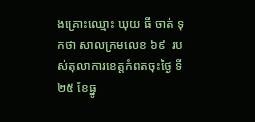ងគ្រោះឈ្មោះ ឃុយ ធី ចាត់ ទុកថា សាលក្រមលេខ ៦៩  របស់តុលាការខេត្តកំពតចុះថ្ងៃ ទី២៥ ខែធ្នូ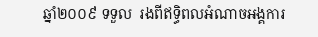ឆ្នាំ២០០៩ ទទួល  រងពីឥទ្ធិពលអំណាចអង្គការ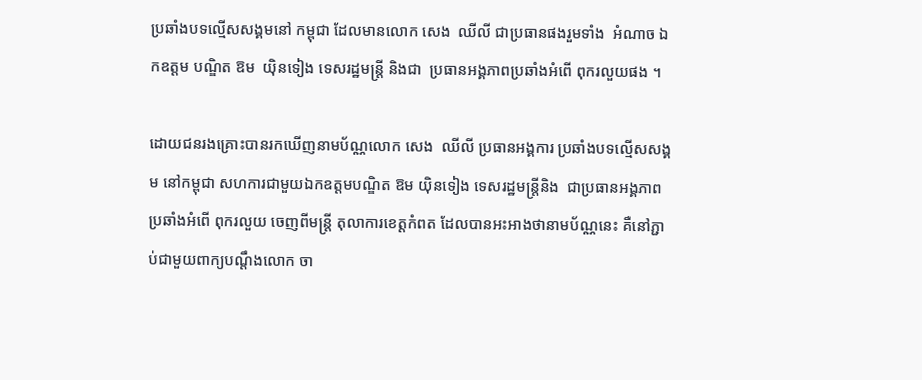ប្រឆាំងបទល្មើសសង្គមនៅ កម្ពុជា ដែលមានលោក សេង  ឈីលី ជាប្រធានផងរួមទាំង  អំណាច ឯកឧត្តម បណ្ឌិត ឱម  យ៉ិនទៀង ទេសរដ្ឋមន្ត្រី និងជា  ប្រធានអង្គភាពប្រឆាំងអំពើ ពុករលួយផង ។

ដោយជនរងគ្រោះបានរកឃើញនាមប័ណ្ណលោក សេង  ឈីលី ប្រធានអង្គការ ប្រឆាំងបទល្មើសសង្គម នៅកម្ពុជា សហការជាមួយឯកឧត្តមបណ្ឌិត ឱម យ៉ិនទៀង ទេសរដ្ឋមន្ត្រីនិង  ជាប្រធានអង្គភាពប្រឆាំងអំពើ ពុករលួយ ចេញពីមន្ត្រី តុលាការខេត្តកំពត ដែលបានអះអាងថានាមប័ណ្ណនេះ គឺនៅភ្ជាប់ជាមួយពាក្យបណ្តឹងលោក ចា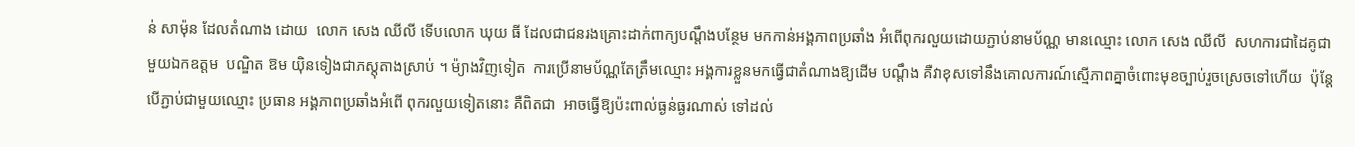ន់ សាម៉ុន ដែលតំណាង ដោយ  លោក សេង ឈីលី ទើបលោក ឃុយ ធី ដែលជាជនរងគ្រោះដាក់ពាក្យបណ្តឹងបន្ថែម មកកាន់អង្គភាពប្រឆាំង អំពើពុករលួយដោយភ្ជាប់នាមប័ណ្ណ មានឈ្មោះ លោក សេង ឈីលី  សហការជាដៃគូជាមួយឯកឧត្តម  បណ្ឌិត ឱម យ៉ិនទៀងជាភស្តុតាងស្រាប់ ។ ម៉្យាងវិញទៀត  ការប្រើនាមប័ណ្ណតែត្រឹមឈ្មោះ អង្គការខ្លួនមកធ្វើជាតំណាងឱ្យដើម បណ្តឹង គឺវាខុសទៅនឹងគោលការណ៍ស្មើភាពគ្នាចំពោះមុខច្បាប់រួចស្រេចទៅហើយ  ប៉ុន្តែបើភ្ជាប់ជាមួយឈ្មោះ ប្រធាន អង្គភាពប្រឆាំងអំពើ ពុករលួយទៀតនោះ គឺពិតជា  អាចធ្វើឱ្យប៉ះពាល់ធ្ងន់ធ្ងរណាស់ ទៅដល់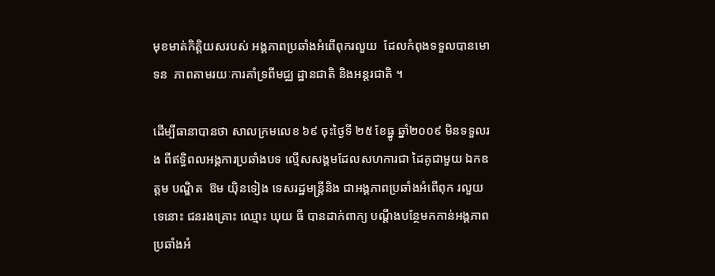មុខមាត់កិត្តិយសរបស់ អង្គភាពប្រឆាំងអំពើពុករលួយ  ដែលកំពុងទទួលបានមោទន  ភាពតាមរយៈការគាំទ្រពីមជ្ឈ ដ្ឋានជាតិ និងអន្តរជាតិ ។

ដើម្បីធានាបានថា សាលក្រមលេខ ៦៩ ចុះថ្ងៃទី ២៥ ខែធ្នូ ឆ្នាំ២០០៩ មិនទទួលរង ពីឥទ្ធិពលអង្គការប្រឆាំងបទ ល្មើសសង្គមដែលសហការជា ដៃគូជាមួយ ឯកឧត្តម បណ្ឌិត  ឱម យ៉ិនទៀង ទេសរដ្ឋមន្ត្រីនិង ជាអង្គភាពប្រឆាំងអំពើពុក រលួយទេនោះ ជនរងគ្រោះ ឈ្មោះ ឃុយ ធី បានដាក់ពាក្យ បណ្តឹងបន្ថែមកកាន់អង្គភាព ប្រឆាំងអំ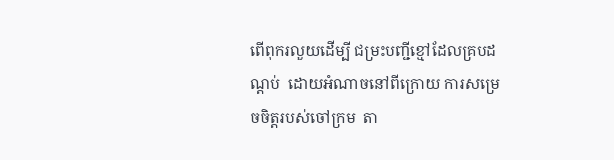ពើពុករលួយដើម្បី ជម្រះបញ្ជីខ្មៅដែលគ្របដណ្តប់  ដោយអំណាចនៅពីក្រោយ ការសម្រេចចិត្តរបស់ចៅក្រម  តា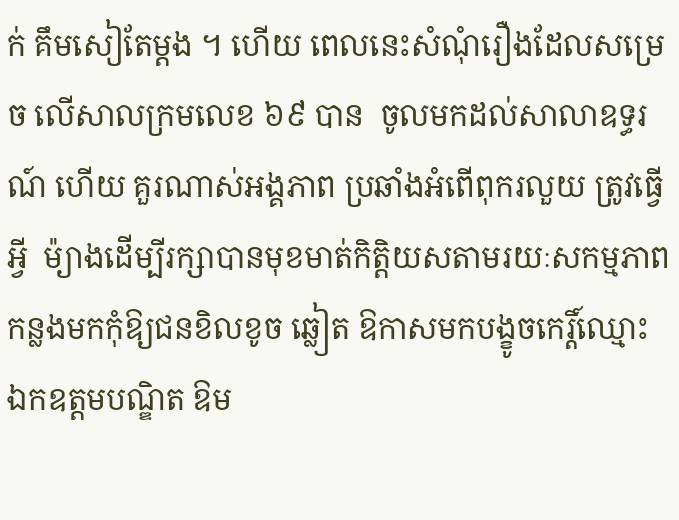ក់ គឹមសៀតែម្តង ។ ហើយ ពេលនេះសំណុំរឿងដែលសម្រេច លើសាលក្រមលេខ ៦៩ បាន  ចូលមកដល់សាលាឧទ្ធរណ៍ ហើយ គួរណាស់អង្គភាព ប្រឆាំងអំពើពុករលួយ ត្រូវធ្វើអ្វី  ម៉្យាងដើម្បីរក្សាបានមុខមាត់កិត្តិយសតាមរយៈសកម្មភាព កន្លងមកកុំឱ្យជនខិលខូច ឆ្លៀត ឱកាសមកបង្ខូចកេរ្តិ៍ឈ្មោះ ឯកឧត្តមបណ្ឌិត ឱម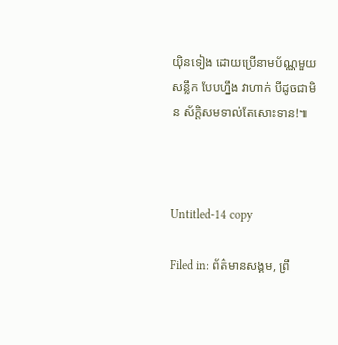យ៉ិនទៀង ដោយប្រើនាមប័ណ្ណមួយសន្លឹក បែបហ្នឹង វាហាក់ បីដូចជាមិន ស័ក្តិសមទាល់តែសោះទាន!៕



Untitled-14 copy

Filed in: ព័ត៌មានសង្គម, ព្រឹ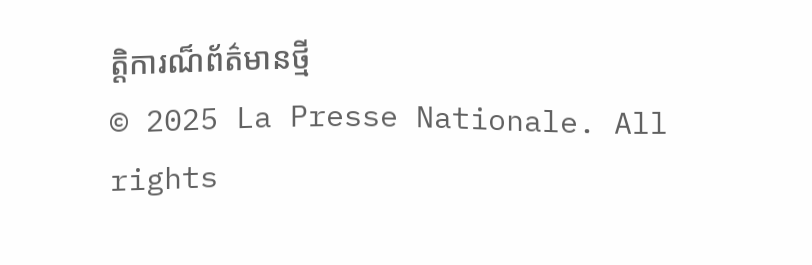ត្តិការណ៏ព័ត៌មានថ្មី
© 2025 La Presse Nationale. All rights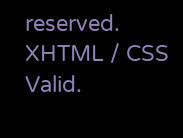reserved. XHTML / CSS Valid.